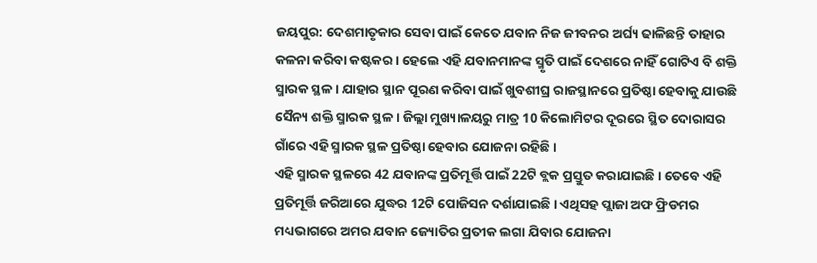ଜୟପୁର: ଦେଶମାତୃକାର ସେବା ପାଇଁ କେତେ ଯବାନ ନିଜ ଜୀବନର ଅର୍ଘ୍ୟ ଢାଳିଛନ୍ତି ତାହାର କଳନା କରିବା କଷ୍ଟକର । ହେଲେ ଏହି ଯବାନମାନଙ୍କ ସ୍ମୃତି ପାଇଁ ଦେଶରେ ନାହିଁ ଗୋଟିଏ ବି ଶକ୍ତି ସ୍ମାରକ ସ୍ଥଳ । ଯାହାର ସ୍ଥାନ ପୂରଣ କରିବା ପାଇଁ ଖୁବଶୀଘ୍ର ରାଜସ୍ଥାନରେ ପ୍ରତିଷ୍ଠା ହେବାକୁ ଯାଉଛି ସୈନ୍ୟ ଶକ୍ତି ସ୍ମାରକ ସ୍ଥଳ । ଜିଲ୍ଲା ମୁଖ୍ୟାଳୟରୁ ମାତ୍ର 10 କିଲୋମିଟର ଦୂରରେ ସ୍ଥିତ ଦୋରାସର ଗାଁରେ ଏହି ସ୍ମାରକ ସ୍ଥଳ ପ୍ରତିଷ୍ଠା ହେବାର ଯୋଜନା ରହିଛି ।
ଏହି ସ୍ମାରକ ସ୍ଥଳରେ 42 ଯବାନଙ୍କ ପ୍ରତିମୂର୍ତ୍ତି ପାଇଁ 22ଟି ବ୍ଲକ ପ୍ରସ୍ତୁତ କରାଯାଇଛି । ତେବେ ଏହି ପ୍ରତିମୂର୍ତ୍ତି ଜରିଆରେ ଯୁଦ୍ଧର 12ଟି ପୋଜିସନ ଦର୍ଶାଯାଇଛି । ଏଥିସହ ପ୍ଲାଜା ଅଫ ଫ୍ରିଡମର ମଧ୍ୟଭାଗରେ ଅମର ଯବାନ ଜ୍ୟୋତିର ପ୍ରତୀକ ଲଗା ଯିବାର ଯୋଜନା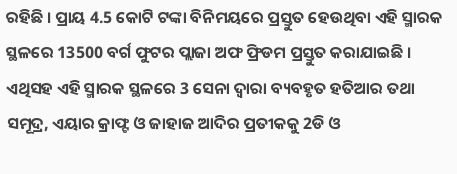ରହିଛି । ପ୍ରାୟ 4.5 କୋଟି ଟଙ୍କା ବିନିମୟରେ ପ୍ରସ୍ତୁତ ହେଉଥିବା ଏହି ସ୍ମାରକ ସ୍ଥଳରେ 13500 ବର୍ଗ ଫୁଟର ପ୍ଲାଜା ଅଫ ଫ୍ରିଡମ ପ୍ରସ୍ତୁତ କରାଯାଇଛି ।
ଏଥିସହ ଏହି ସ୍ମାରକ ସ୍ଥଳରେ 3 ସେନା ଦ୍ବାରା ବ୍ୟବହୃତ ହତିଆର ତଥା ସମୂଦ୍ର, ଏୟାର କ୍ରାଫ୍ଟ ଓ ଜାହାଜ ଆଦିର ପ୍ରତୀକକୁ 2ଡି ଓ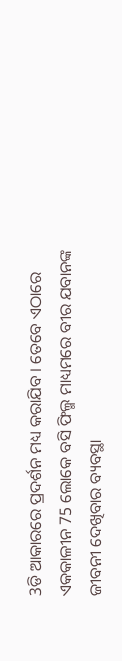3ଡି ଆକାରରେ ପ୍ରଦର୍ଶନ ମଧ୍ୟ କରାଯିବ । ତେବେ ଏଠାରେ ଏକକାଳୀନ 75 ଲୋକେ ବସି ଫିଲ୍ମ ମାଧ୍ୟମରେ ବୀର ଯବାନଙ୍କ ଜୀବନୀ ଦେଖିବାର ବ୍ୟବସ୍ଥା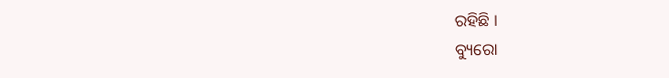ରହିଛି ।
ବ୍ୟୁରୋ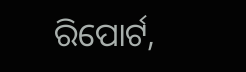ରିପୋର୍ଟ,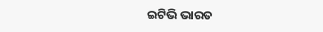ଇଟିଭି ଭାରତ